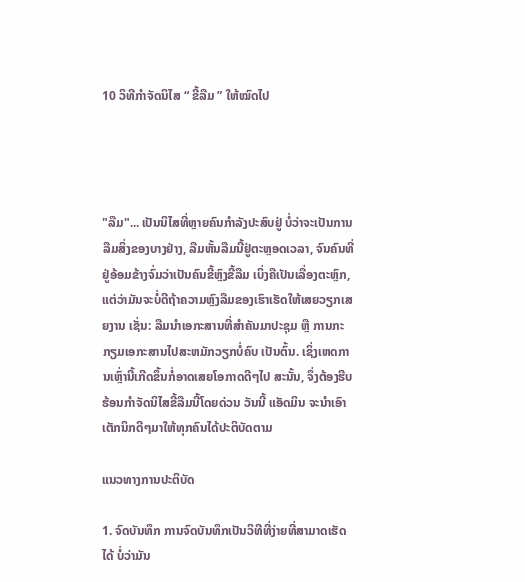10 ວິທີກຳຈັດນິໄສ “ ຂີ້ລືມ ” ໃຫ້ໝົດໄປ




"ລືມ"... ເປັນນິໄສທີ່ຫຼາຍຄົນກໍາລັງປະສົບຢູ່ ບໍ່ວ່າຈະເປັນການລືມສິ່ງຂອງບາງຢ່າງ, ລືມຫັ້ນລືມນີ້ຢູ່ຕະຫຼອດເວລາ, ຈົນຄົນທີ່ຢູ່ອ້ອມຂ້າງຈົ່ມວ່າເປັນຄົນຂີ້ຫຼົງຂີ້ລືມ ເບິ່ງຄືເປັນເລື່ອງຕະຫຼົກ, ແຕ່ວ່າມັນຈະບໍ່ດີຖ້າຄວາມຫຼົງລືມຂອງເຮົາເຮັດໃຫ້ເສຍວຽກເສຍງານ ເຊັ່ນ: ລືມນໍາເອກະສານທີ່ສໍາຄັນມາປະຊຸມ ຫຼື ການກະກຽມເອກະສານໄປສະຫມັກວຽກບໍ່ຄົບ ເປັນຕົ້ນ. ເຊິ່ງເຫດການເຫຼົ່ານີ້ເກີດຂຶ້ນກໍ່ອາດເສຍໂອກາດດີໆໄປ ສະນັ້ນ, ຈຶ່ງຕ້ອງຮີບຮ້ອນກຳຈັດນິໄສຂີ້ລືມນີ້ໂດຍດ່ວນ ວັນນີ້ ແອັດມິນ ຈະນໍາເອົາເຕັກນິກດີໆມາໃຫ້ທຸກຄົນໄດ້ປະຕິບັດຕາມ

ແນວທາງການປະຕິບັດ

1. ຈົດບັນທຶກ ການຈົດບັນທຶກເປັນວິທີທີ່ງ່າຍທີ່ສາມາດເຮັດໄດ້ ບໍ່ວ່າມັນ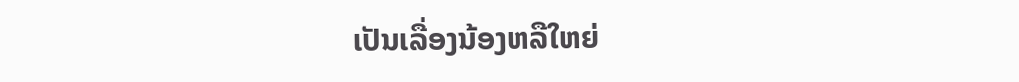ເປັນເລື່ອງນ້ອງຫລືໃຫຍ່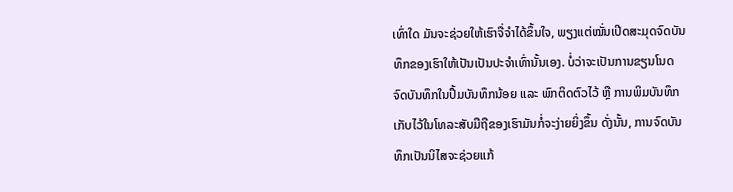ເທົ່າໃດ ມັນຈະຊ່ວຍໃຫ້ເຮົາຈື່ຈໍາໄດ້ຂຶ້ນໃຈ, ພຽງແຕ່ໝັ່ນເປີດສະມຸດຈົດບັນທຶກຂອງເຮົາໃຫ້ເປັນເປັນປະຈໍາເທົ່ານັ້ນເອງ. ບໍ່ວ່າຈະເປັນການຂຽນໂນດຈົດບັນທຶກໃນປຶ້ມບັນທຶກນ້ອຍ ແລະ ພົກຕິດຕົວໄວ້ ຫຼື ການພິມບັນທຶກເກັບໄວ້ໃນໂທລະສັບມືຖືຂອງເຮົາມັນກໍ່ຈະງ່າຍຍິ່ງຂຶ້ນ ດັ່ງນັ້ນ, ການຈົດບັນທຶກເປັນນິໄສຈະຊ່ວຍແກ້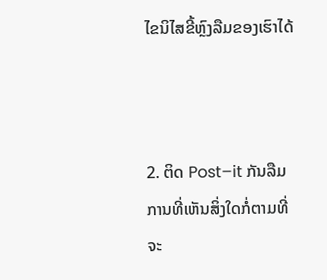ໄຂນິໄສຂີ້ຫຼົງລືມຂອງເຮົາໄດ້



2. ຕິດ Post–it ກັນລືມ ການທີ່ເຫັນສິ່ງໃດກໍ່ຕາມທີ່ຈະ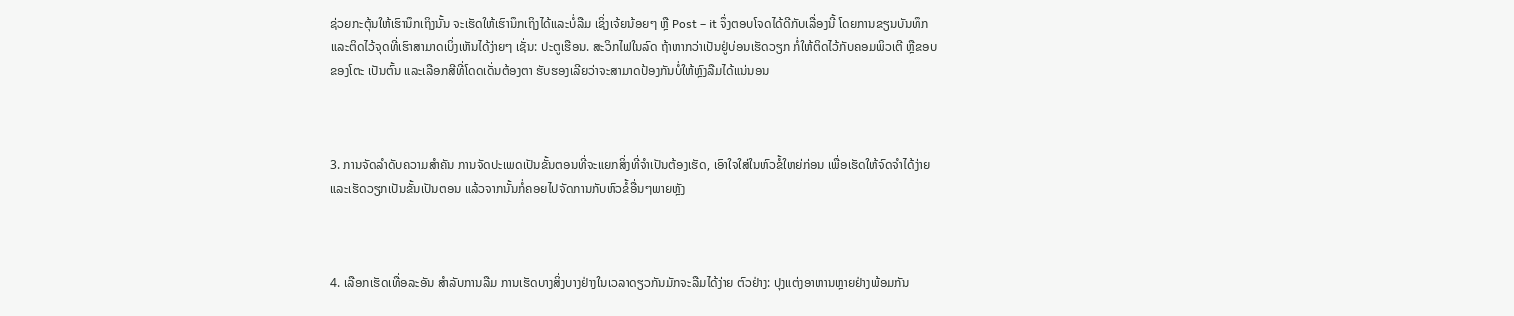ຊ່ວຍກະຕຸ້ນໃຫ້ເຮົານຶກເຖິງນັ້ນ ຈະເຮັດໃຫ້ເຮົານຶກເຖິງໄດ້ແລະບໍ່ລືມ ເຊິ່ງເຈ້ຍນ້ອຍໆ ຫຼື Post – it ຈຶ່ງຕອບໂຈດໄດ້ດີກັບເລື່ອງນີ້ ໂດຍການຂຽນບັນທຶກ ແລະຕິດໄວ້ຈຸດທີ່ເຮົາສາມາດເບິ່ງເຫັນໄດ້ງ່າຍໆ ເຊັ່ນ: ປະຕູເຮືອນ. ສະວິກໄຟໃນລົດ ຖ້າຫາກວ່າເປັນຢູ່ບ່ອນເຮັດວຽກ ກໍ່ໃຫ້ຕິດໄວ້ກັບຄອມພິວເຕີ ຫຼືຂອບຂອງໂຕະ ເປັນຕົ້ນ ແລະເລືອກສີທີ່ໂດດເດັ່ນຕ້ອງຕາ ຮັບຮອງເລີຍວ່າຈະສາມາດປ້ອງກັນບໍ່ໃຫ້ຫຼົງລືມໄດ້ແນ່ນອນ



3. ການຈັດລໍາດັບຄວາມສໍາຄັນ ການຈັດປະເພດເປັນຂັ້ນຕອນທີ່ຈະແຍກສິ່ງທີ່ຈໍາເປັນຕ້ອງເຮັດ, ເອົາໃຈໃສ່ໃນຫົວຂໍ້ໃຫຍ່ກ່ອນ ເພື່ອເຮັດໃຫ້ຈົດຈຳໄດ້ງ່າຍ ແລະເຮັດວຽກເປັນຂັ້ນເປັນຕອນ ແລ້ວຈາກນັ້ນກໍ່ຄອຍໄປຈັດການກັບຫົວຂໍ້ອື່ນໆພາຍຫຼັງ



4. ເລືອກເຮັດເທື່ອລະອັນ ສໍາລັບການລືມ ການເຮັດບາງສິ່ງບາງຢ່າງໃນເວລາດຽວກັນມັກຈະລືມໄດ້ງ່າຍ ຕົວຢ່າງ: ປຸງແຕ່ງອາຫານຫຼາຍຢ່າງພ້ອມກັນ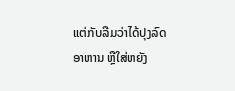ແຕ່ກັບລືມວ່າໄດ້ປຸງລົດອາຫານ ຫຼືໃສ່ຫຍັງ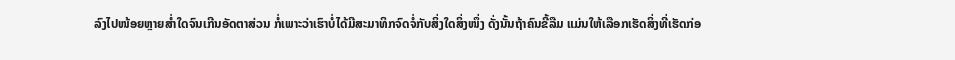ລົງໄປໜ້ອຍຫຼາຍສໍ່າໃດຈົນເກີນອັດຕາສ່ວນ ກໍ່ເພາະວ່າເຮົາບໍ່ໄດ້ມີສະມາທິກຈົດຈໍ່ກັບສິ່ງໃດສິ່ງໜຶ່ງ ດັ່ງນັ້ນຖ້າຄົນຂີ້ລືມ ແມ່ນໃຫ້ເລືອກເຮັດສິ່ງທີ່ເຮັດກ່ອ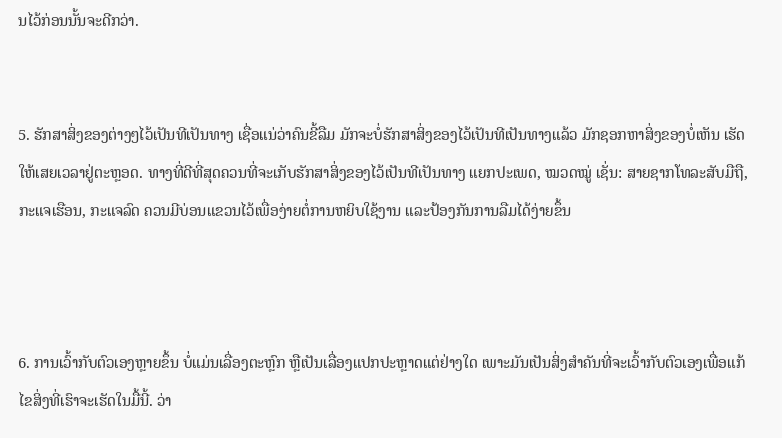ນໄວ້ກ່ອນນັ້ນຈະດີກວ່າ.


5. ຮັກສາສິ່ງຂອງຕ່າງໆໄວ້ເປັນທີເປັນທາງ ເຊື່ອແນ່ວ່າຄົນຂີ້ລືມ ມັກຈະບໍ່ຮັກສາສິ່ງຂອງໄວ້ເປັນທີເປັນທາງແລ້ວ ມັກຊອກຫາສິ່ງຂອງບໍ່ເຫັນ ເຮັດໃຫ້ເສຍເວລາຢູ່ຕະຫຼອດ. ທາງທີ່ດີທີ່ສຸດຄວນທີ່ຈະເກັບຮັກສາສິ່ງຂອງໄວ້ເປັນທີເປັນທາງ ແຍກປະເພດ, ໝວດໝູ່ ເຊັ່ນ: ສາຍຊາກໂທລະສັບມືຖື, ກະແຈເຮືອນ, ກະແຈລົດ ຄວນມີບ່ອນແຂວນໄວ້ເພື່ອງ່າຍຕໍ່ການຫຍິບໃຊ້ງານ ແລະປ້ອງກັນການລືມໄດ້ງ່າຍຂຶ້ນ



6. ການເວົ້າກັບຕົວເອງຫຼາຍຂຶ້ນ ບໍ່ແມ່ນເລື່ອງຕະຫຼົກ ຫຼືເປັນເລື່ອງແປກປະຫຼາດແຕ່ຢ່າງໃດ ເພາະມັນເປັນສິ່ງສໍາຄັນທີ່ຈະເວົ້າກັບຕົວເອງເພື່ອແກ້ໄຂສິ່ງທີ່ເຮົາຈະເຮັດໃນມື້ນີ້. ວ່າ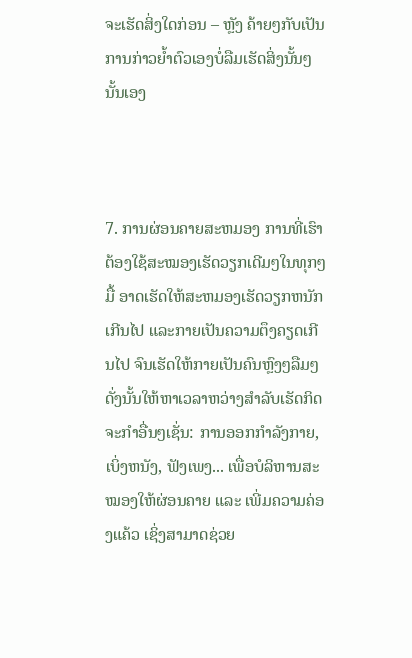ຈະເຮັດສິ່ງໃດກ່ອນ – ຫຼັງ ຄ້າຍໆກັບເປັນການກ່າວຍໍ້າຕົວເອງບໍ່ລືມເຮັດສິ່ງນັ້ນໆ ນັ້ນເອງ



7. ການຜ່ອນຄາຍສະຫມອງ ການທີ່ເຮົາຕ້ອງໃຊ້ສະໝອງເຮັດວຽກເດີມໆໃນທຸກໆມື້ ອາດເຮັດໃຫ້ສະຫມອງເຮັດວຽກຫນັກເກີນໄປ ແລະກາຍເປັນຄວາມຕຶງຄຽດເກີນໄປ ຈົນເຮັດໃຫ້ກາຍເປັນຄົນຫຼົງໆລືມໆ ດັ່ງນັ້ນໃຫ້ຫາເວລາຫວ່າງສໍາລັບເຮັດກິດຈະກໍາອື່ນໆເຊັ່ນ: ການອອກກໍາລັງກາຍ, ເບິ່ງຫນັງ, ຟັງເພງ... ເພື່ອບໍລິຫານສະໝອງໃຫ້ຜ່ອນຄາຍ ແລະ ເພີ່ມຄວາມຄ່ອງແຄ້ວ ເຊິ່ງສາມາດຊ່ວຍ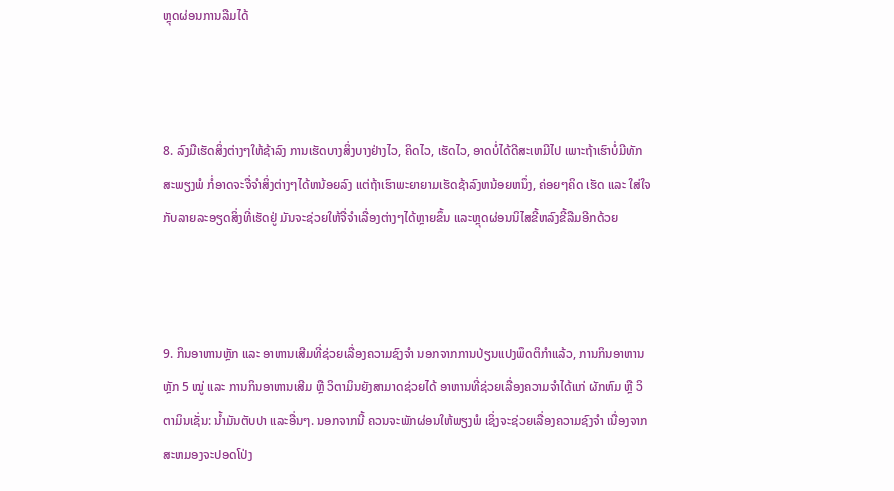ຫຼຸດຜ່ອນການລືມໄດ້



8. ລົງມືເຮັດສິ່ງຕ່າງໆໃຫ້ຊ້າລົງ ການເຮັດບາງສິ່ງບາງຢ່າງໄວ, ຄິດໄວ, ເຮັດໄວ, ອາດບໍ່ໄດ້ດີສະເຫມີໄປ ເພາະຖ້າເຮົາບໍ່ມີທັກສະພຽງພໍ ກໍ່ອາດຈະຈື່ຈຳສິ່ງຕ່າງໆໄດ້ຫນ້ອຍລົງ ແຕ່ຖ້າເຮົາພະຍາຍາມເຮັດຊ້າລົງຫນ້ອຍຫນຶ່ງ, ຄ່ອຍໆຄິດ ເຮັດ ແລະ ໃສ່ໃຈກັບລາຍລະອຽດສິ່ງທີ່ເຮັດຢູ່ ມັນຈະຊ່ວຍໃຫ້ຈື່ຈຳເລື່ອງຕ່າງໆໄດ້ຫຼາຍຂຶ້ນ ແລະຫຼຸດຜ່ອນນິໄສຂີ້ຫລົງຂີ້ລືມອີກດ້ວຍ



9. ກິນອາຫານຫຼັກ ແລະ ອາຫານເສີມທີ່ຊ່ວຍເລື່ອງຄວາມຊົງຈໍາ ນອກຈາກການປ່ຽນແປງພຶດຕິກໍາແລ້ວ, ການກິນອາຫານຫຼັກ 5 ໝູ່ ແລະ ການກິນອາຫານເສີມ ຫຼື ວິຕາມິນຍັງສາມາດຊ່ວຍໄດ້ ອາຫານທີ່ຊ່ວຍເລື່ອງຄວາມຈໍາໄດ້ແກ່ ຜັກຫົມ ຫຼື ວິຕາມິນເຊັ່ນ: ນໍ້າມັນຕັບປາ ແລະອື່ນໆ. ນອກຈາກນີ້ ຄວນຈະພັກຜ່ອນໃຫ້ພຽງພໍ ເຊິ່ງຈະຊ່ວຍເລື່ອງຄວາມຊົງຈໍາ ເນື່ອງຈາກສະຫມອງຈະປອດໂປ່ງ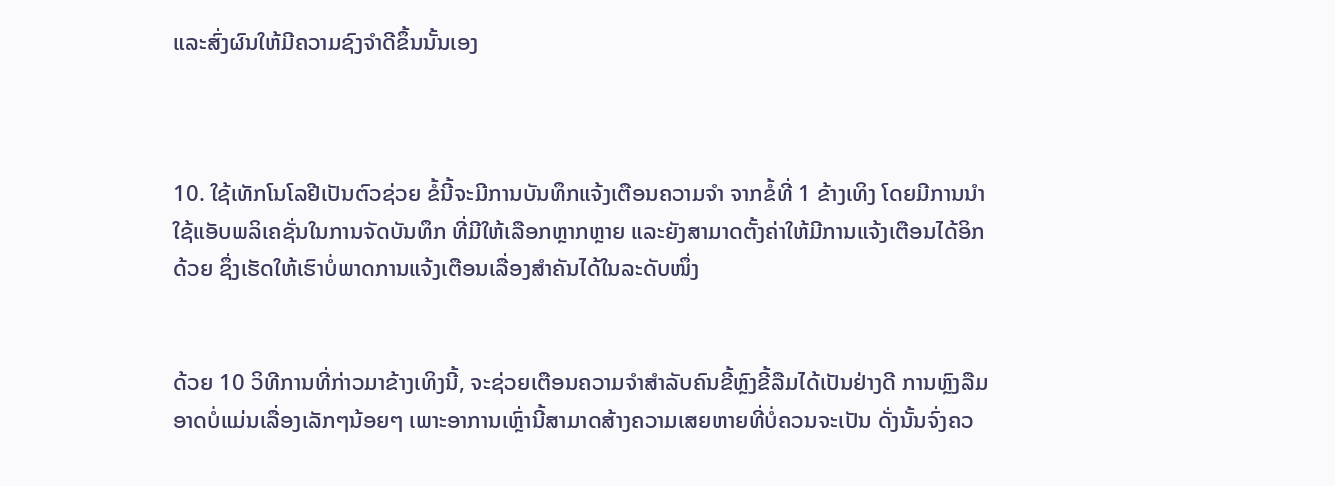ແລະສົ່ງຜົນໃຫ້ມີຄວາມຊົງຈໍາດີຂຶ້ນນັ້ນເອງ



10. ໃຊ້ເທັກໂນໂລຢີເປັນຕົວຊ່ວຍ ຂໍ້ນີ້ຈະມີການບັນທຶກແຈ້ງເຕືອນຄວາມຈຳ ຈາກຂໍ້ທີ່ 1 ຂ້າງເທິງ ໂດຍມີການນໍາໃຊ້ແອັບພລິເຄຊັ່ນໃນການຈັດບັນທຶກ ທີ່ມີໃຫ້ເລືອກຫຼາກຫຼາຍ ແລະຍັງສາມາດຕັ້ງຄ່າໃຫ້ມີການແຈ້ງເຕືອນໄດ້ອິກດ້ວຍ ຊຶ່ງເຮັດໃຫ້ເຮົາບໍ່ພາດການແຈ້ງເຕືອນເລື່ອງສຳຄັນໄດ້ໃນລະດັບໜຶ່ງ


ດ້ວຍ 10 ວິທີການທີ່ກ່າວມາຂ້າງເທິງນີ້, ຈະຊ່ວຍເຕືອນຄວາມຈຳສຳລັບຄົນຂີ້ຫຼົງຂີ້ລືມໄດ້ເປັນຢ່າງດີ ການຫຼົງລືມອາດບໍ່ແມ່ນເລື່ອງເລັກໆນ້ອຍໆ ເພາະອາການເຫຼົ່ານີ້ສາມາດສ້າງຄວາມເສຍຫາຍທີ່ບໍ່ຄວນຈະເປັນ ດັ່ງນັ້ນຈົ່ງຄວ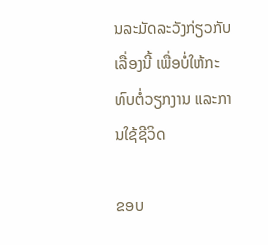ນລະມັດລະວັງກ່ຽວກັບເລື່ອງນີ້ ເພື່ອບໍ່ໃຫ້ກະທົບຕໍ່ວຽກງານ ແລະການໃຊ້ຊີວິດ

ຂອບ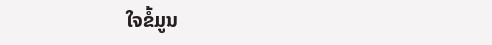ໃຈຂໍ້ມູນ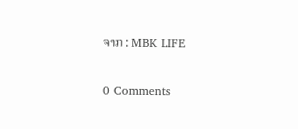ຈາກ : MBK LIFE

0 Comments